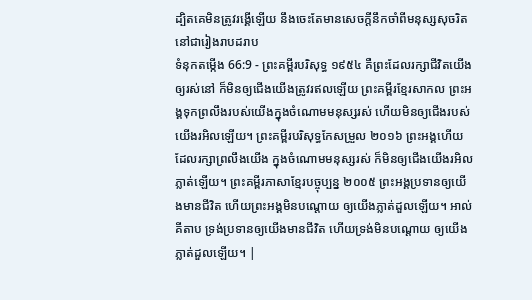ដ្បិតគេមិនត្រូវរង្គើឡើយ នឹងចេះតែមានសេចក្ដីនឹកចាំពីមនុស្សសុចរិត នៅជារៀងរាបដរាប
ទំនុកតម្កើង 66:9 - ព្រះគម្ពីរបរិសុទ្ធ ១៩៥៤ គឺព្រះដែលរក្សាជីវិតយើងឲ្យរស់នៅ ក៏មិនឲ្យជើងយើងត្រូវរឥលឡើយ ព្រះគម្ពីរខ្មែរសាកល ព្រះអង្គទុកព្រលឹងរបស់យើងក្នុងចំណោមមនុស្សរស់ ហើយមិនឲ្យជើងរបស់យើងរអិលឡើយ។ ព្រះគម្ពីរបរិសុទ្ធកែសម្រួល ២០១៦ ព្រះអង្គហើយដែលរក្សាព្រលឹងយើង ក្នុងចំណោមមនុស្សរស់ ក៏មិនឲ្យជើងយើងរអិលភ្លាត់ឡើយ។ ព្រះគម្ពីរភាសាខ្មែរបច្ចុប្បន្ន ២០០៥ ព្រះអង្គប្រទានឲ្យយើងមានជីវិត ហើយព្រះអង្គមិនបណ្ដោយ ឲ្យយើងភ្លាត់ដួលឡើយ។ អាល់គីតាប ទ្រង់ប្រទានឲ្យយើងមានជីវិត ហើយទ្រង់មិនបណ្ដោយ ឲ្យយើងភ្លាត់ដួលឡើយ។ |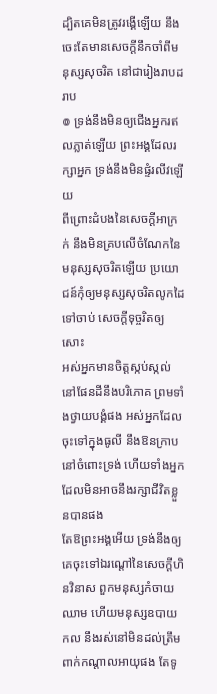ដ្បិតគេមិនត្រូវរង្គើឡើយ នឹងចេះតែមានសេចក្ដីនឹកចាំពីមនុស្សសុចរិត នៅជារៀងរាបដរាប
៙ ទ្រង់នឹងមិនឲ្យជើងអ្នករឥលភ្លាត់ឡើយ ព្រះអង្គដែលរក្សាអ្នក ទ្រង់នឹងមិនផ្ទំរលីវឡើយ
ពីព្រោះដំបងនៃសេចក្ដីអាក្រក់ នឹងមិនគ្របលើចំណែកនៃមនុស្សសុចរិតឡើយ ប្រយោជន៍កុំឲ្យមនុស្សសុចរិតលូកដៃទៅចាប់ សេចក្ដីទុច្ចរិតឲ្យសោះ
អស់អ្នកមានចិត្តស្កប់ស្កល់នៅផែនដីនឹងបរិភោគ ព្រមទាំងថ្វាយបង្គំផង អស់អ្នកដែលចុះទៅក្នុងធូលី នឹងឱនក្រាបនៅចំពោះទ្រង់ ហើយទាំងអ្នកដែលមិនអាចនឹងរក្សាជីវិតខ្លួនបានផង
តែឱព្រះអង្គអើយ ទ្រង់នឹងឲ្យគេចុះទៅឯរណ្តៅនៃសេចក្ដីហិនវិនាស ពួកមនុស្សកំចាយឈាម ហើយមនុស្សឧបាយកល នឹងរស់នៅមិនដល់ត្រឹមពាក់កណ្តាលអាយុផង តែទូ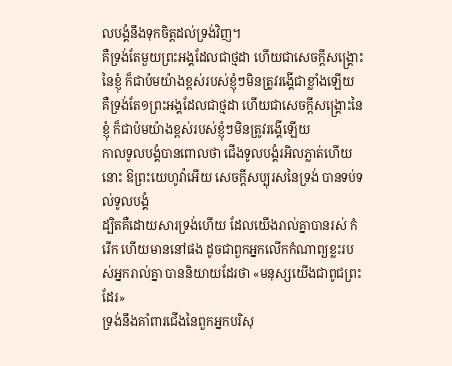លបង្គំនឹងទុកចិត្តដល់ទ្រង់វិញ។
គឺទ្រង់តែមួយព្រះអង្គដែលជាថ្មដា ហើយជាសេចក្ដីសង្គ្រោះនៃខ្ញុំ ក៏ជាប៉មយ៉ាងខ្ពស់របស់ខ្ញុំៗមិនត្រូវរង្គើជាខ្លាំងឡើយ
គឺទ្រង់តែ១ព្រះអង្គដែលជាថ្មដា ហើយជាសេចក្ដីសង្គ្រោះនៃខ្ញុំ ក៏ជាប៉មយ៉ាងខ្ពស់របស់ខ្ញុំៗមិនត្រូវរង្គើឡើយ
កាលទូលបង្គំបានពោលថា ជើងទូលបង្គំរអិលភ្លាត់ហើយ នោះ ឱព្រះយេហូវ៉ាអើយ សេចក្ដីសប្បុរសនៃទ្រង់ បានទប់ទល់ទូលបង្គំ
ដ្បិតគឺដោយសារទ្រង់ហើយ ដែលយើងរាល់គ្នាបានរស់ កំរើក ហើយមាននៅផង ដូចជាពួកអ្នកលើកកំណាព្យខ្លះរបស់អ្នករាល់គ្នា បាននិយាយដែរថា «មនុស្សយើងជាពូជព្រះដែរ»
ទ្រង់នឹងគាំពារជើងនៃពួកអ្នកបរិសុ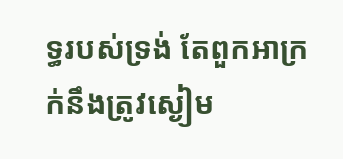ទ្ធរបស់ទ្រង់ តែពួកអាក្រក់នឹងត្រូវស្ងៀម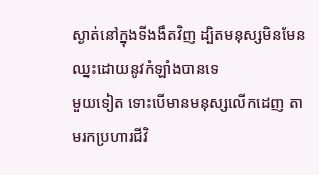ស្ងាត់នៅក្នុងទីងងឹតវិញ ដ្បិតមនុស្សមិនមែនឈ្នះដោយនូវកំឡាំងបានទេ
មួយទៀត ទោះបើមានមនុស្សលើកដេញ តាមរកប្រហារជីវិ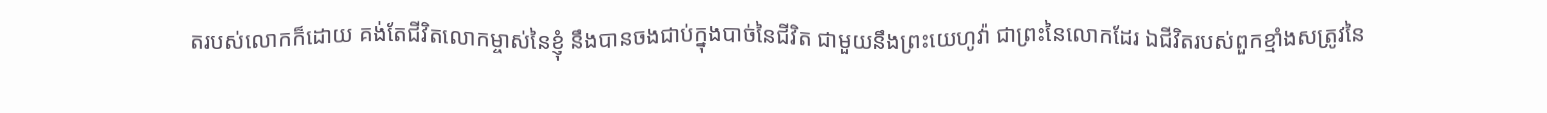តរបស់លោកក៏ដោយ គង់តែជីវិតលោកម្ចាស់នៃខ្ញុំ នឹងបានចងជាប់ក្នុងបាច់នៃជីវិត ជាមួយនឹងព្រះយេហូវ៉ា ជាព្រះនៃលោកដែរ ឯជីវិតរបស់ពួកខ្មាំងសត្រូវនៃ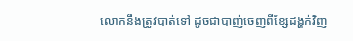លោកនឹងត្រូវបាត់ទៅ ដូចជាបាញ់ចេញពីខ្សែដង្ហក់វិញ